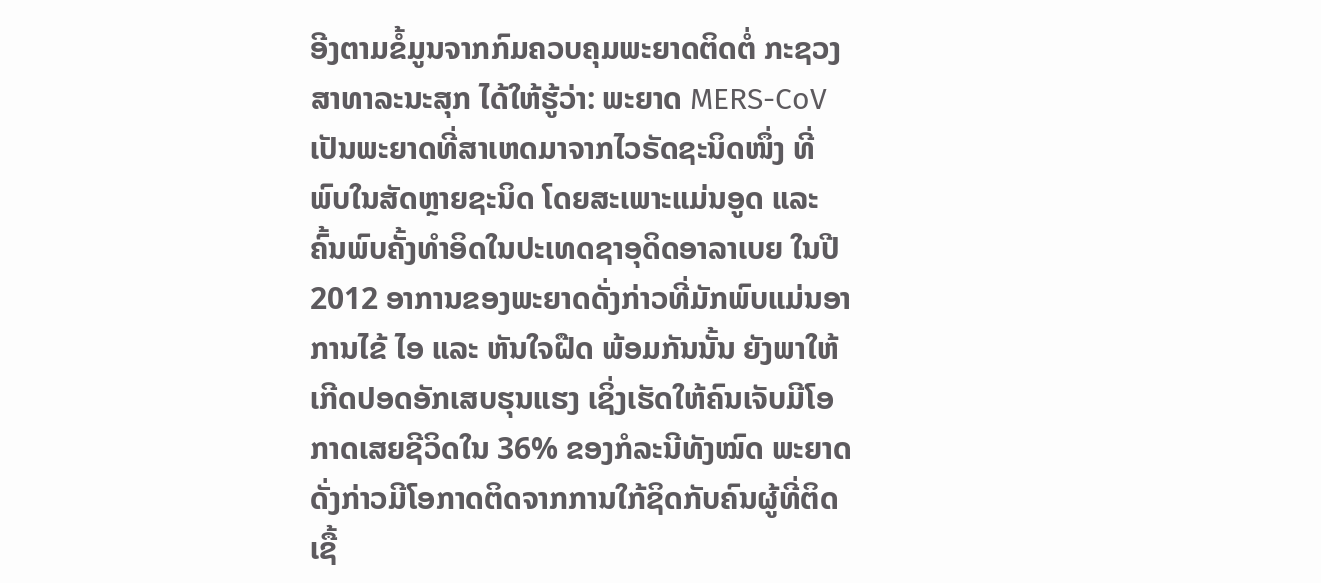ອີງຕາມຂໍ້ມູນຈາກກົມຄວບຄຸມພະຍາດຕິດຕໍ່ ກະຊວງສາທາລະນະສຸກ ໄດ້ໃຫ້ຮູ້ວ່າ: ພະຍາດ MERS-CoV ເປັນພະຍາດທີ່ສາເຫດມາຈາກໄວຣັດຊະນິດໜຶ່ງ ທີ່ພົບໃນສັດຫຼາຍຊະນິດ ໂດຍສະເພາະແມ່ນອູດ ແລະ ຄົ້ນພົບຄັ້ງທຳອິດໃນປະເທດຊາອຸດິດອາລາເບຍ ໃນປີ 2012 ອາການຂອງພະຍາດດັ່ງກ່າວທີ່ມັກພົບແມ່ນອາການໄຂ້ ໄອ ແລະ ຫັນໃຈຝືດ ພ້ອມກັນນັ້ນ ຍັງພາໃຫ້ເກີດປອດອັກເສບຮຸນແຮງ ເຊິ່ງເຮັດໃຫ້ຄົນເຈັບມີໂອກາດເສຍຊີວິດໃນ 36% ຂອງກໍລະນີທັງໝົດ ພະຍາດດັ່ງກ່າວມີໂອກາດຕິດຈາກການໃກ້ຊິດກັບຄົນຜູ້ທີ່ຕິດເຊື້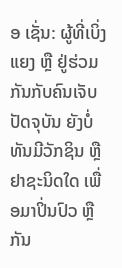ອ ເຊັ່ນ: ຜູ້ທີ່ເບິ່ງແຍງ ຫຼື ຢູ່ຮ່ວມກັນກັບຄົນເຈັບ ປັດຈຸບັນ ຍັງບໍ່ທັນມີວັກຊິນ ຫຼື ຢາຊະນິດໃດ ເພື່ອມາປິ່ນປົວ ຫຼື ກັນ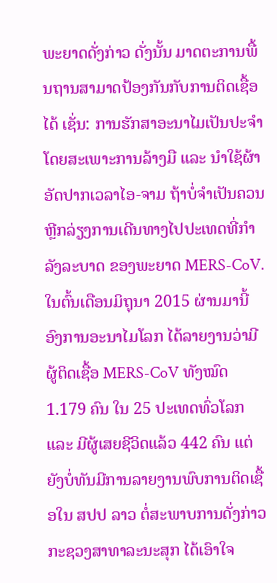ພະຍາດດັ່ງກ່າວ ດັ່ງນັ້ນ ມາດຕະການພື້ນຖານສາມາດປ້ອງກັນກັບການຕິດເຊື້ອໄດ້ ເຊັ່ນ: ການຮັກສາອະນາໄມເປັນປະຈຳ ໂດຍສະເພາະການລ້າງມື ແລະ ນຳໃຊ້ຜ້າອັດປາກເວລາໄອ-ຈາມ ຖ້າບໍ່ຈຳເປັນຄວນຫຼີກລ່ຽງການເດີນທາງໄປປະເທດທີ່ກຳລັງລະບາດ ຂອງພະຍາດ MERS-CoV.
ໃນຕົ້ນເດືອນມິຖຸນາ 2015 ຜ່ານມານີ້ ອົງການອະນາໄມໂລກ ໄດ້ລາຍງານວ່າມີຜູ້ຕິດເຊື້ອ MERS-CoV ທັງໝົດ 1.179 ຄົນ ໃນ 25 ປະເທດທົ່ວໂລກ ແລະ ມີຜູ້ເສຍຊີວິດແລ້ວ 442 ຄົນ ແຕ່ຍັງບໍ່ທັນມີການລາຍງານພົບການຕິດເຊື້ອໃນ ສປປ ລາວ ຕໍ່ສະພາບການດັ່ງກ່າວ ກະຊວງສາທາລະນະສຸກ ໄດ້ເອົາໃຈ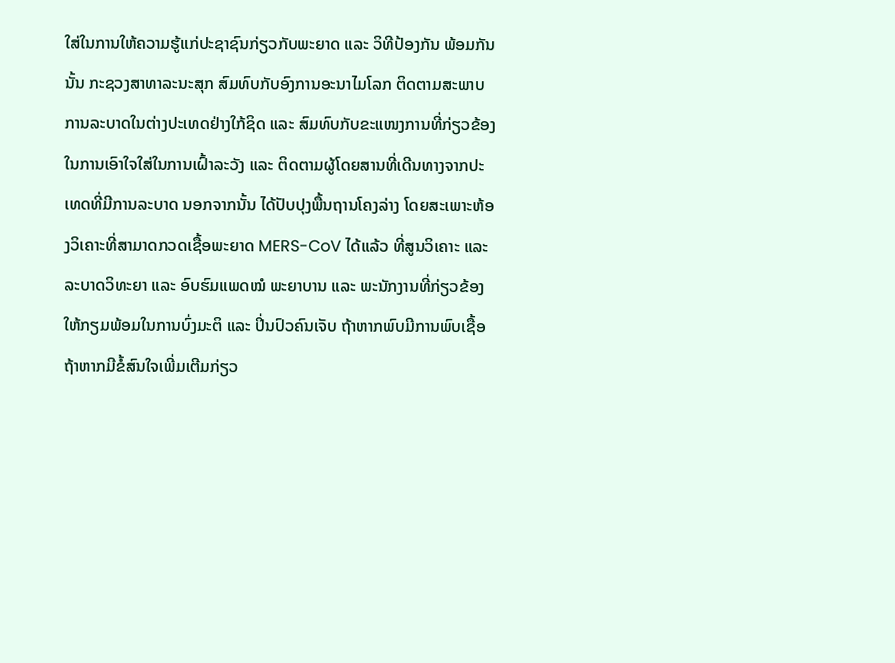ໃສ່ໃນການໃຫ້ຄວາມຮູ້ແກ່ປະຊາຊົນກ່ຽວກັບພະຍາດ ແລະ ວິທີປ້ອງກັນ ພ້ອມກັນນັ້ນ ກະຊວງສາທາລະນະສຸກ ສົມທົບກັບອົງການອະນາໄມໂລກ ຕິດຕາມສະພາບການລະບາດໃນຕ່າງປະເທດຢ່າງໃກ້ຊິດ ແລະ ສົມທົບກັບຂະແໜງການທີ່ກ່ຽວຂ້ອງ ໃນການເອົາໃຈໃສ່ໃນການເຝົ້າລະວັງ ແລະ ຕິດຕາມຜູ້ໂດຍສານທີ່ເດີນທາງຈາກປະເທດທີ່ມີການລະບາດ ນອກຈາກນັ້ນ ໄດ້ປັບປຸງພື້ນຖານໂຄງລ່າງ ໂດຍສະເພາະຫ້ອງວິເຄາະທີ່ສາມາດກວດເຊື້ອພະຍາດ MERS-CoV ໄດ້ແລ້ວ ທີ່ສູນວິເຄາະ ແລະ ລະບາດວິທະຍາ ແລະ ອົບຮົມແພດໝໍ ພະຍາບານ ແລະ ພະນັກງານທີ່ກ່ຽວຂ້ອງ ໃຫ້ກຽມພ້ອມໃນການບົ່ງມະຕິ ແລະ ປິ່ນປົວຄົນເຈັບ ຖ້າຫາກພົບມີການພົບເຊື້ອ ຖ້າຫາກມີຂໍ້ສົນໃຈເພີ່ມເຕີມກ່ຽວ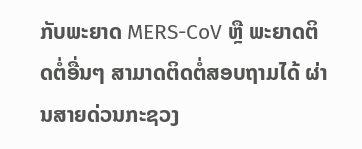ກັບພະຍາດ MERS-CoV ຫຼື ພະຍາດຕິດຕໍ່ອື່ນໆ ສາມາດຕິດຕໍ່ສອບຖາມໄດ້ ຜ່ານສາຍດ່ວນກະຊວງ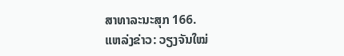ສາທາລະນະສຸກ 166.
ແຫລ່ງຂ່າວ: ວຽງຈັນໃໝ່